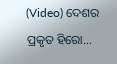(Video) ଦେଶର ପ୍ରକୃତ ହିରୋ…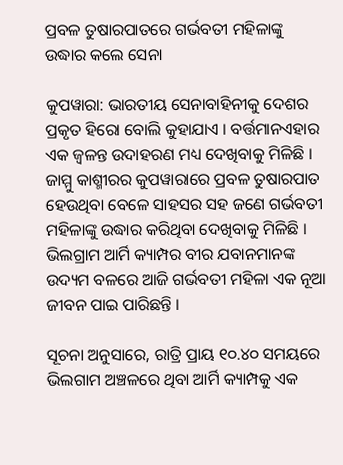ପ୍ରବଳ ତୁଷାରପାତରେ ଗର୍ଭବତୀ ମହିଳାଙ୍କୁ ଉଦ୍ଧାର କଲେ ସେନା

କୁପୱାରା: ଭାରତୀୟ ସେନାବାହିନୀକୁ ଦେଶର ପ୍ରକୃତ ହିରୋ ବୋଲି କୁହାଯାଏ । ବର୍ତ୍ତମାନଏହାର ଏକ ଜ୍ୱଳନ୍ତ ଉଦାହରଣ ମଧ୍ୟ ଦେଖିବାକୁ ମିଳିଛି । ଜାମ୍ମୁ କାଶ୍ମୀରର କୁପୱାରାରେ ପ୍ରବଳ ତୁଷାରପାତ ହେଉଥିବା ବେଳେ ସାହସର ସହ ଜଣେ ଗର୍ଭବତୀ ମହିଳାଙ୍କୁ ଉଦ୍ଧାର କରିଥିବା ଦେଖିବାକୁ ମିଳିଛି । ଭିଲଗ୍ରାମ ଆର୍ମି କ୍ୟାମ୍ପର ବୀର ଯବାନମାନଙ୍କ ଉଦ୍ୟମ ବଳରେ ଆଜି ଗର୍ଭବତୀ ମହିଳା ଏକ ନୂଆ ଜୀବନ ପାଇ ପାରିଛନ୍ତି ।

ସୂଚନା ଅନୁସାରେ, ରାତ୍ରି ପ୍ରାୟ ୧୦.୪୦ ସମୟରେ ଭିଲଗାମ ଅଞ୍ଚଳରେ ଥିବା ଆର୍ମି କ୍ୟାମ୍ପକୁ ଏକ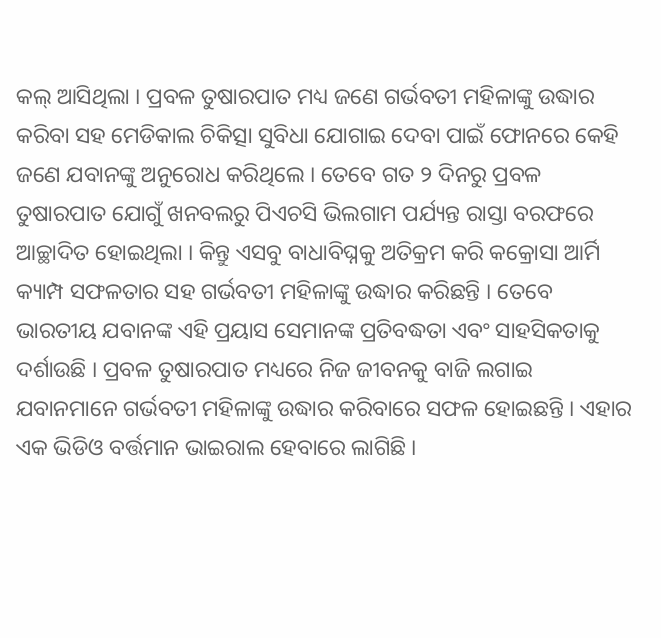କଲ୍ ଆସିଥିଲା । ପ୍ରବଳ ତୁଷାରପାତ ମଧ୍ୟ ଜଣେ ଗର୍ଭବତୀ ମହିଳାଙ୍କୁ ଉଦ୍ଧାର କରିବା ସହ ମେଡିକାଲ ଚିକିତ୍ସା ସୁବିଧା ଯୋଗାଇ ଦେବା ପାଇଁ ଫୋନରେ କେହି ଜଣେ ଯବାନଙ୍କୁ ଅନୁରୋଧ କରିଥିଲେ । ତେବେ ଗତ ୨ ଦିନରୁ ପ୍ରବଳ ତୁଷାରପାତ ଯୋଗୁଁ ଖନବଲରୁ ପିଏଚସି ଭିଲଗାମ ପର୍ଯ୍ୟନ୍ତ ରାସ୍ତା ବରଫରେ ଆଚ୍ଛାଦିତ ହୋଇଥିଲା । କିନ୍ତୁ ଏସବୁ ବାଧାବିଘ୍ନକୁ ଅତିକ୍ରମ କରି କକ୍ରୋସା ଆର୍ମି କ୍ୟାମ୍ପ ସଫଳତାର ସହ ଗର୍ଭବତୀ ମହିଳାଙ୍କୁ ଉଦ୍ଧାର କରିଛନ୍ତି । ତେବେ ଭାରତୀୟ ଯବାନଙ୍କ ଏହି ପ୍ରୟାସ ସେମାନଙ୍କ ପ୍ରତିବଦ୍ଧତା ଏବଂ ସାହସିକତାକୁ ଦର୍ଶାଉଛି । ପ୍ରବଳ ତୁଷାରପାତ ମଧ୍ୟରେ ନିଜ ଜୀବନକୁ ବାଜି ଲଗାଇ ଯବାନମାନେ ଗର୍ଭବତୀ ମହିଳାଙ୍କୁ ଉଦ୍ଧାର କରିବାରେ ସଫଳ ହୋଇଛନ୍ତି । ଏହାର ଏକ ଭିଡିଓ ବର୍ତ୍ତମାନ ଭାଇରାଲ ହେବାରେ ଲାଗିଛି ।